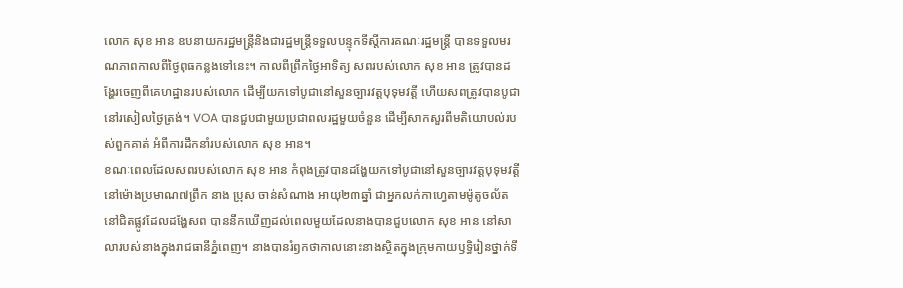លោក សុខ អាន ឧបនាយករដ្ឋមន្រ្តីនិងជារដ្ឋមន្រ្តីទទួលបន្ទុកទីស្តីការគណៈរដ្ឋមន្ត្រី បានទទួលមរណភាពកាលពីថ្ងៃពុធកន្លងទៅនេះ។ កាលពីព្រឹកថ្ងៃអាទិត្យ សពរបស់លោក សុខ អាន ត្រូវបានដង្ហែរចេញពីគេហដ្ឋានរបស់លោក ដើម្បីយកទៅបូជានៅសួនច្បារវត្តបុទុមវត្តី ហើយសពត្រូវបានបូជានៅរសៀលថ្ងៃត្រង់។ VOA បានជួបជាមួយប្រជាពលរដ្ឋមួយចំនួន ដើម្បីសាកសួរពីមតិយោបល់របស់ពួកគាត់ អំពីការដឹកនាំរបស់លោក សុខ អាន។
ខណៈពេលដែលសពរបស់លោក សុខ អាន កំពុងត្រូវបានដង្ហែយកទៅបូជានៅសួនច្បារវត្តបុទុមវត្តីនៅម៉ោងប្រមាណ៧ព្រឹក នាង ប្រុស ចាន់សំណាង អាយុ២៣ឆ្នាំ ជាអ្នកលក់កាហ្វេតាមម៉ូតូចល័តនៅជិតផ្លូវដែលដង្ហែសព បាននឹកឃើញដល់ពេលមួយដែលនាងបានជួបលោក សុខ អាន នៅសាលារបស់នាងក្នុងរាជធានីភ្នំពេញ។ នាងបានរំឭកថាកាលនោះនាងស្ថិតក្នុងក្រុមកាយឫទ្ធិរៀនថ្នាក់ទី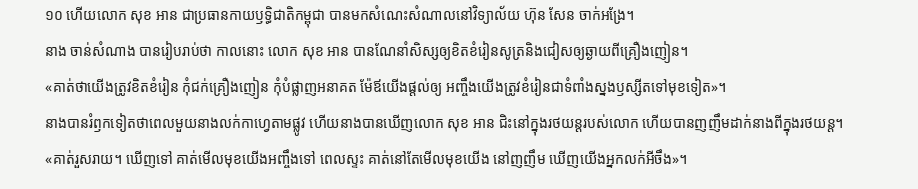១០ ហើយលោក សុខ អាន ជាប្រធានកាយឫទ្ធិជាតិកម្ពុជា បានមកសំណេះសំណាលនៅវិទ្យាល័យ ហ៊ុន សែន ចាក់អង្រែ។
នាង ចាន់សំណាង បានរៀបរាប់ថា កាលនោះ លោក សុខ អាន បានណែនាំសិស្សឲ្យខិតខំរៀនសូត្រនិងជៀសឲ្យឆ្ងាយពីគ្រឿងញៀន។
«គាត់ថាយើងត្រូវខិតខំរៀន កុំជក់គ្រឿងញៀន កុំបំផ្លាញអនាគត ម៉ែឪយើងផ្តល់ឲ្យ អញ្ចឹងយើងត្រូវខំរៀនជាទំពាំងស្នងឫស្សីតទៅមុខទៀត»។
នាងបានរំឭកទៀតថាពេលមួយនាងលក់កាហ្វេតាមផ្លូវ ហើយនាងបានឃើញលោក សុខ អាន ជិះនៅក្នុងរថយន្តរបស់លោក ហើយបានញញឹមដាក់នាងពីក្នុងរថយន្ត។
«គាត់រួសរាយ។ ឃើញទៅ គាត់មើលមុខយើងអញ្ចឹងទៅ ពេលស្ទះ គាត់នៅតែមើលមុខយើង នៅញញឹម ឃើញយើងអ្នកលក់អីចឹង»។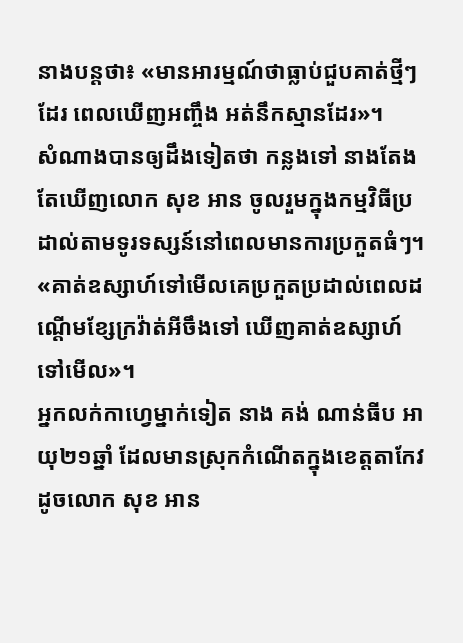នាងបន្តថា៖ «មានអារម្មណ៍ថាធ្លាប់ជួបគាត់ថ្មីៗដែរ ពេលឃើញអញ្ចឹង អត់នឹកស្មានដែរ»។
សំណាងបានឲ្យដឹងទៀតថា កន្លងទៅ នាងតែងតែឃើញលោក សុខ អាន ចូលរួមក្នុងកម្មវិធីប្រដាល់តាមទូរទស្សន៍នៅពេលមានការប្រកួតធំៗ។
«គាត់ឧស្សាហ៍ទៅមើលគេប្រកួតប្រដាល់ពេលដណ្តើមខ្សែក្រវ៉ាត់អីចឹងទៅ ឃើញគាត់ឧស្សាហ៍ទៅមើល»។
អ្នកលក់កាហ្វេម្នាក់ទៀត នាង គង់ ណាន់ធីប អាយុ២១ឆ្នាំ ដែលមានស្រុកកំណើតក្នុងខេត្តតាកែវ ដូចលោក សុខ អាន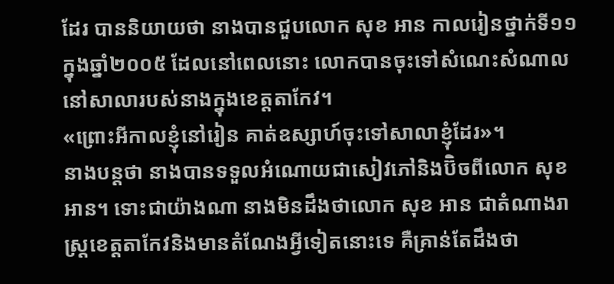ដែរ បាននិយាយថា នាងបានជួបលោក សុខ អាន កាលរៀនថ្នាក់ទី១១ ក្នុងឆ្នាំ២០០៥ ដែលនៅពេលនោះ លោកបានចុះទៅសំណេះសំណាលនៅសាលារបស់នាងក្នុងខេត្តតាកែវ។
«ព្រោះអីកាលខ្ញុំនៅរៀន គាត់ឧស្សាហ៍ចុះទៅសាលាខ្ញុំដែរ»។
នាងបន្តថា នាងបានទទួលអំណោយជាសៀវភៅនិងប៊ិចពីលោក សុខ អាន។ ទោះជាយ៉ាងណា នាងមិនដឹងថាលោក សុខ អាន ជាតំណាងរាស្រ្តខេត្តតាកែវនិងមានតំណែងអ្វីទៀតនោះទេ គឺគ្រាន់តែដឹងថា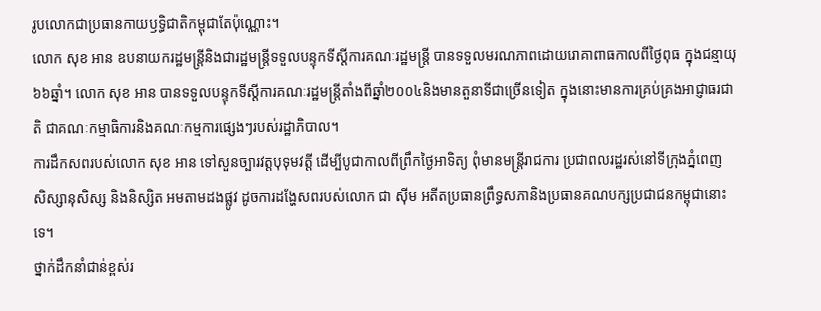រូបលោកជាប្រធានកាយឫទ្ធិជាតិកម្ពុជាតែប៉ុណ្ណោះ។
លោក សុខ អាន ឧបនាយករដ្ឋមន្រ្តីនិងជារដ្ឋមន្រ្តីទទួលបន្ទុកទីស្តីការគណៈរដ្ឋមន្រ្តី បានទទួលមរណភាពដោយរោគាពាធកាលពីថ្ងៃពុធ ក្នុងជន្មាយុ៦៦ឆ្នាំ។ លោក សុខ អាន បានទទួលបន្ទុកទីស្តីការគណៈរដ្ឋមន្រ្តីតាំងពីឆ្នាំ២០០៤និងមានតួនាទីជាច្រើនទៀត ក្នុងនោះមានការគ្រប់គ្រងអាជ្ញាធរជាតិ ជាគណៈកម្មាធិការនិងគណៈកម្មការផ្សេងៗរបស់រដ្ឋាភិបាល។
ការដឹកសពរបស់លោក សុខ អាន ទៅសួនច្បារវត្តបុទុមវត្តី ដើម្បីបូជាកាលពីព្រឹកថ្ងៃអាទិត្យ ពុំមានមន្រ្តីរាជការ ប្រជាពលរដ្ឋរស់នៅទីក្រុងភ្នំពេញ សិស្សានុសិស្ស និងនិស្សិត អមតាមដងផ្លូវ ដូចការដង្ហែសពរបស់លោក ជា ស៊ីម អតីតប្រធានព្រឹទ្ធសភានិងប្រធានគណបក្សប្រជាជនកម្ពុជានោះទេ។
ថ្នាក់ដឹកនាំជាន់ខ្ពស់រ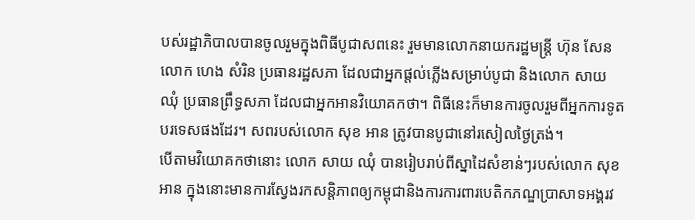បស់រដ្ឋាភិបាលបានចូលរួមក្នុងពិធីបូជាសពនេះ រួមមានលោកនាយករដ្ឋមន្រ្តី ហ៊ុន សែន លោក ហេង សំរិន ប្រធានរដ្ឋសភា ដែលជាអ្នកផ្តល់ភ្លើងសម្រាប់បូជា និងលោក សាយ ឈុំ ប្រធានព្រឹទ្ធសភា ដែលជាអ្នកអានវិយោគកថា។ ពិធីនេះក៏មានការចូលរួមពីអ្នកការទូតបរទេសផងដែរ។ សពរបស់លោក សុខ អាន ត្រូវបានបូជានៅរសៀលថ្ងៃត្រង់។
បើតាមវិយោគកថានោះ លោក សាយ ឈុំ បានរៀបរាប់ពីស្នាដៃសំខាន់ៗរបស់លោក សុខ អាន ក្នុងនោះមានការស្វែងរកសន្តិភាពឲ្យកម្ពុជានិងការការពារបេតិកភណ្ឌប្រាសាទអង្គរវ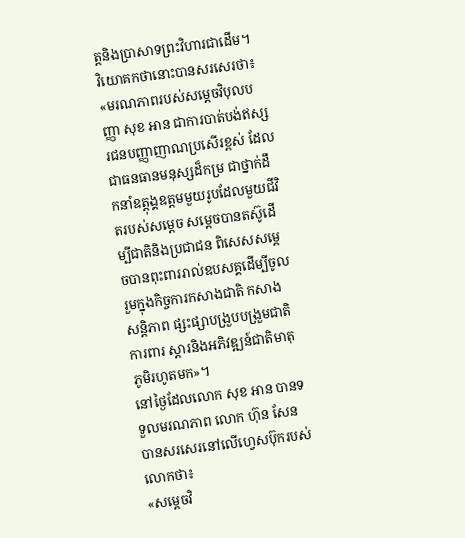ត្តនិងប្រាសាទព្រះវិហារជាដើម។
វិយោគកថានោះបានសរសេរថា៖
«មរណភាពរបស់សម្តេចវិបុលបញ្ញា សុខ អាន ជាការបាត់បង់ឥស្សរជនបញ្ញាញាណប្រសើរខ្ពស់ ដែលជាធនធានមនុស្សដ៏កម្រ ជាថ្នាក់ដឹកនាំឧត្ដុង្គឧត្ដមមួយរូបដែលមួយជីវិតរបស់សម្តេច សម្តេចបានតស៊ូដើម្បីជាតិនិងប្រជាជន ពិសេសសម្តេចបានពុះពាររាល់ឧបសគ្គដើម្បីចូលរួមក្នុងកិច្ចការកសាងជាតិ កសាងសន្តិភាព ផ្សះផ្សាបង្រួបបង្រួមជាតិ ការពារ ស្តារនិងអភិវឌ្ឍន៍ជាតិមាតុភូមិរហូតមក»។
នៅថ្ងៃដែលលោក សុខ អាន បានទទួលមរណភាព លោក ហ៊ុន សែន បានសរសេរនៅលើហ្វេសប៊ុករបស់លោកថា៖
«សម្តេចវិ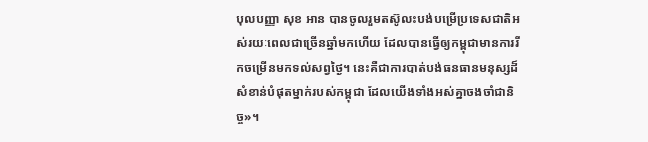បុលបញ្ញា សុខ អាន បានចូលរួមតស៊ូលះបង់បម្រើប្រទេសជាតិអស់រយៈពេលជាច្រើនឆ្នាំមកហើយ ដែលបានធ្វើឲ្យកម្ពុជាមានការរីកចម្រើនមកទល់សព្វថ្ងៃ។ នេះគឺជាការបាត់បង់ធនធានមនុស្សដ៏សំខាន់បំផុតម្នាក់របស់កម្ពុជា ដែលយើងទាំងអស់គ្នាចងចាំជានិច្ច»។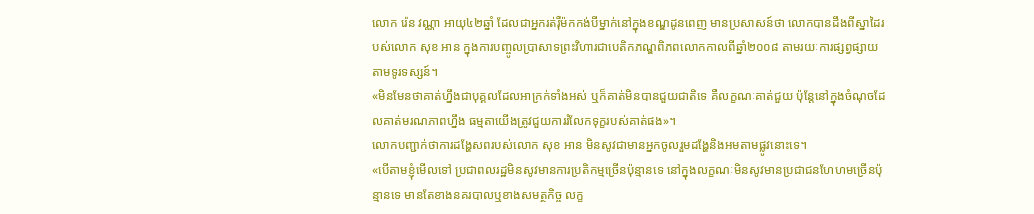លោក រ៉េន វណ្ណា អាយុ៤២ឆ្នាំ ដែលជាអ្នករត់រ៉ឺម៉កកង់បីម្នាក់នៅក្នុងខណ្ឌដូនពេញ មានប្រសាសន៍ថា លោកបានដឹងពីស្នាដៃរបស់លោក សុខ អាន ក្នុងការបញ្ចូលប្រាសាទព្រះវិហារជាបេតិកភណ្ឌពិភពលោកកាលពីឆ្នាំ២០០៨ តាមរយៈការផ្សព្វផ្សាយតាមទូរទស្សន៍។
«មិនមែនថាគាត់ហ្នឹងជាបុគ្គលដែលអាក្រក់ទាំងអស់ ឬក៏គាត់មិនបានជួយជាតិទេ គឺលក្ខណៈគាត់ជួយ ប៉ុន្តែនៅក្នុងចំណុចដែលគាត់មរណភាពហ្នឹង ធម្មតាយើងត្រូវជួយការរំលែកទុក្ខរបស់គាត់ផង»។
លោកបញ្ជាក់ថាការដង្ហែសពរបស់លោក សុខ អាន មិនសូវជាមានអ្នកចូលរួមដង្ហែនិងអមតាមផ្លូវនោះទេ។
«បើតាមខ្ញុំមើលទៅ ប្រជាពលរដ្ឋមិនសូវមានការប្រតិកម្មច្រើនប៉ុន្មានទេ នៅក្នុងលក្ខណៈមិនសូវមានប្រជាជនហែហមច្រើនប៉ុន្មានទេ មានតែខាងនគរបាលឬខាងសមត្ថកិច្ច លក្ខ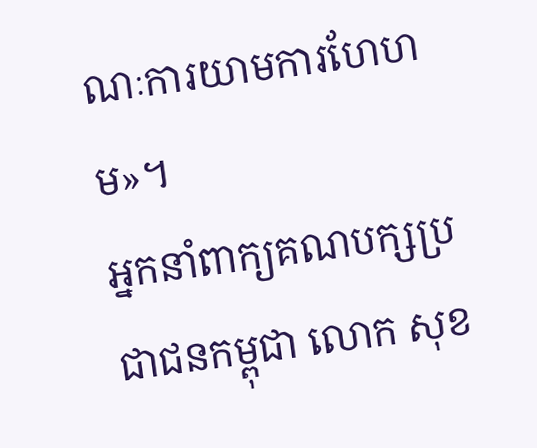ណៈការយាមការហែហម»។
អ្នកនាំពាក្យគណបក្សប្រជាជនកម្ពុជា លោក សុខ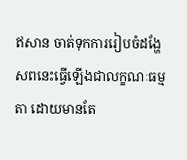ឥសាន ចាត់ទុកការរៀបចំដង្ហែសពនេះធ្វើឡើងជាលក្ខណៈធម្មតា ដោយមានតែ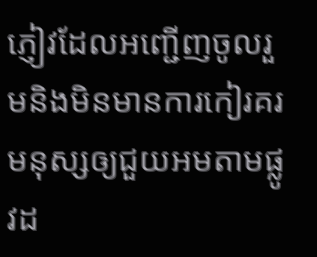ភ្ញៀវដែលអញ្ជើញចូលរួមនិងមិនមានការកៀរគរមនុស្សឲ្យជួយអមតាមផ្លូវដ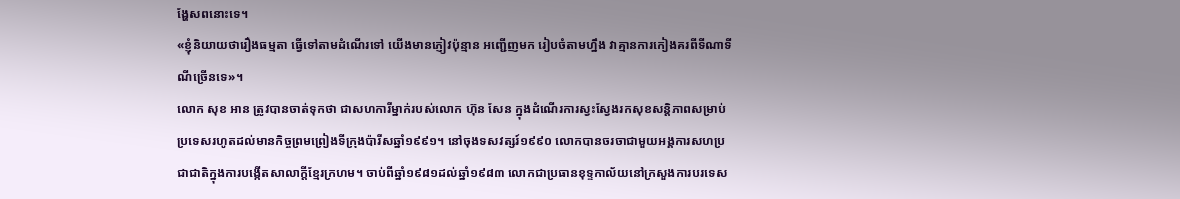ង្ហែសពនោះទេ។
«ខ្ញុំនិយាយថារឿងធម្មតា ធ្វើទៅតាមដំណើរទៅ យើងមានភ្ញៀវប៉ុន្មាន អញ្ជើញមក រៀបចំតាមហ្នឹង វាគ្មានការកៀងគរពីទីណាទីណីច្រើនទេ»។
លោក សុខ អាន ត្រូវបានចាត់ទុកថា ជាសហការីម្នាក់របស់លោក ហ៊ុន សែន ក្នុងដំណើរការស្វះស្វែងរកសុខសន្តិភាពសម្រាប់ប្រទេសរហូតដល់មានកិច្ចព្រមព្រៀងទីក្រុងប៉ារីសឆ្នាំ១៩៩១។ នៅចុងទសវត្សរ៍១៩៩០ លោកបានចរចាជាមួយអង្គការសហប្រជាជាតិក្នុងការបង្កើតសាលាក្តីខ្មែរក្រហម។ ចាប់ពីឆ្នាំ១៩៨១ដល់ឆ្នាំ១៩៨៣ លោកជាប្រធានខុទ្ទកាល័យនៅក្រសួងការបរទេស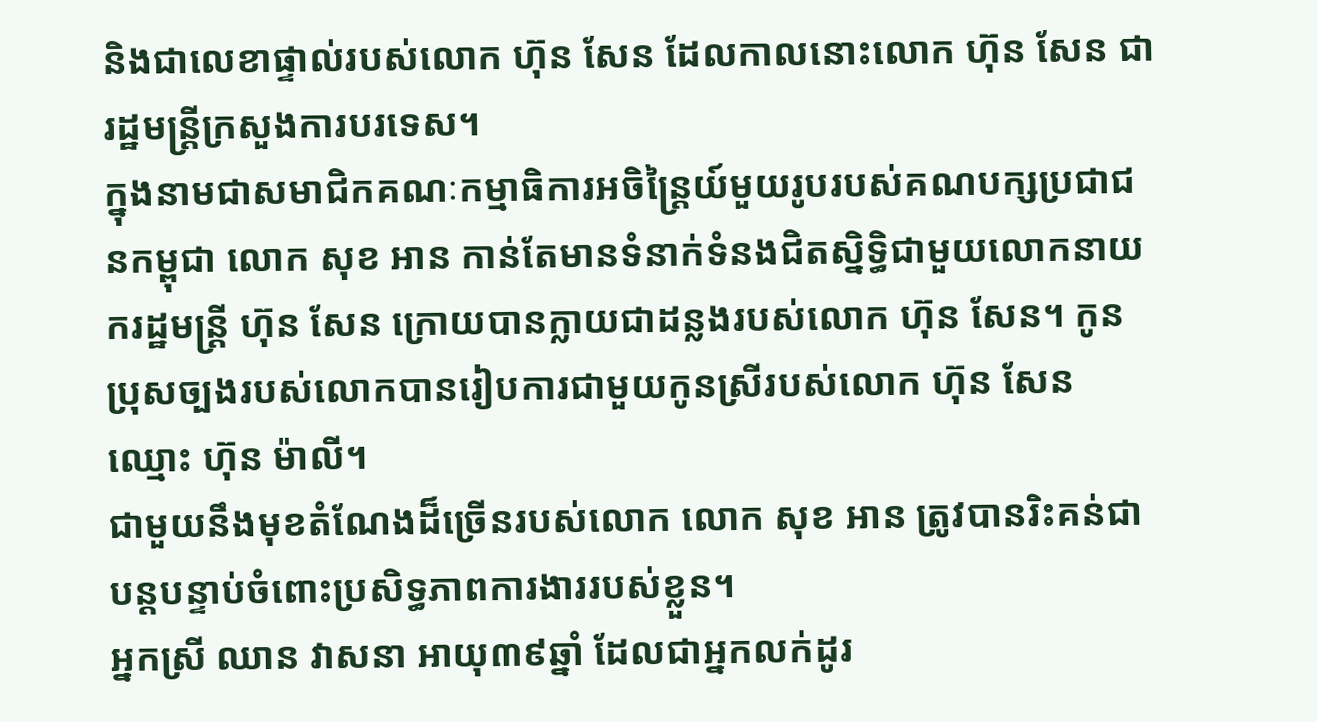និងជាលេខាផ្ទាល់របស់លោក ហ៊ុន សែន ដែលកាលនោះលោក ហ៊ុន សែន ជារដ្ឋមន្រ្តីក្រសួងការបរទេស។
ក្នុងនាមជាសមាជិកគណៈកម្មាធិការអចិន្រ្តៃយ៍មួយរូបរបស់គណបក្សប្រជាជនកម្ពុជា លោក សុខ អាន កាន់តែមានទំនាក់ទំនងជិតស្និទ្ធិជាមួយលោកនាយករដ្ឋមន្រ្តី ហ៊ុន សែន ក្រោយបានក្លាយជាដន្លងរបស់លោក ហ៊ុន សែន។ កូនប្រុសច្បងរបស់លោកបានរៀបការជាមួយកូនស្រីរបស់លោក ហ៊ុន សែន ឈ្មោះ ហ៊ុន ម៉ាលី។
ជាមួយនឹងមុខតំណែងដ៏ច្រើនរបស់លោក លោក សុខ អាន ត្រូវបានរិះគន់ជាបន្តបន្ទាប់ចំពោះប្រសិទ្ធភាពការងាររបស់ខ្លួន។
អ្នកស្រី ឈាន វាសនា អាយុ៣៩ឆ្នាំ ដែលជាអ្នកលក់ដូរ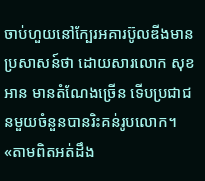ចាប់ហួយនៅក្បែរអគារប៊ូលឌីងមានប្រសាសន៍ថា ដោយសារលោក សុខ អាន មានតំណែងច្រើន ទើបប្រជាជនមួយចំនួនបានរិះគន់រូបលោក។
«តាមពិតអត់ដឹង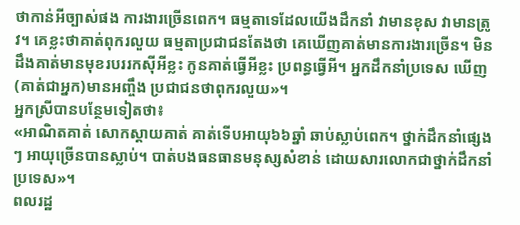ថាកាន់អីច្បាស់ផង ការងារច្រើនពេក។ ធម្មតាទេដែលយើងដឹកនាំ វាមានខុស វាមានត្រូវ។ គេខ្លះថាគាត់ពុករលួយ ធម្មតាប្រជាជនតែងថា គេឃើញគាត់មានការងារច្រើន។ មិនដឹងគាត់មានមុខរបររកស៊ីអីខ្លះ កូនគាត់ធ្វើអីខ្លះ ប្រពន្ធធ្វើអី។ អ្នកដឹកនាំប្រទេស ឃើញ(គាត់ជាអ្នក)មានអញ្ចឹង ប្រជាជនថាពុករលួយ»។
អ្នកស្រីបានបន្ថែមទៀតថា៖
«អាណិតគាត់ សោកស្តាយគាត់ គាត់ទើបអាយុ៦៦ឆ្នាំ ឆាប់ស្លាប់ពេក។ ថ្នាក់ដឹកនាំផ្សេងៗ អាយុច្រើនបានស្លាប់។ បាត់បងធនធានមនុស្សសំខាន់ ដោយសារលោកជាថ្នាក់ដឹកនាំប្រទេស»។
ពលរដ្ឋ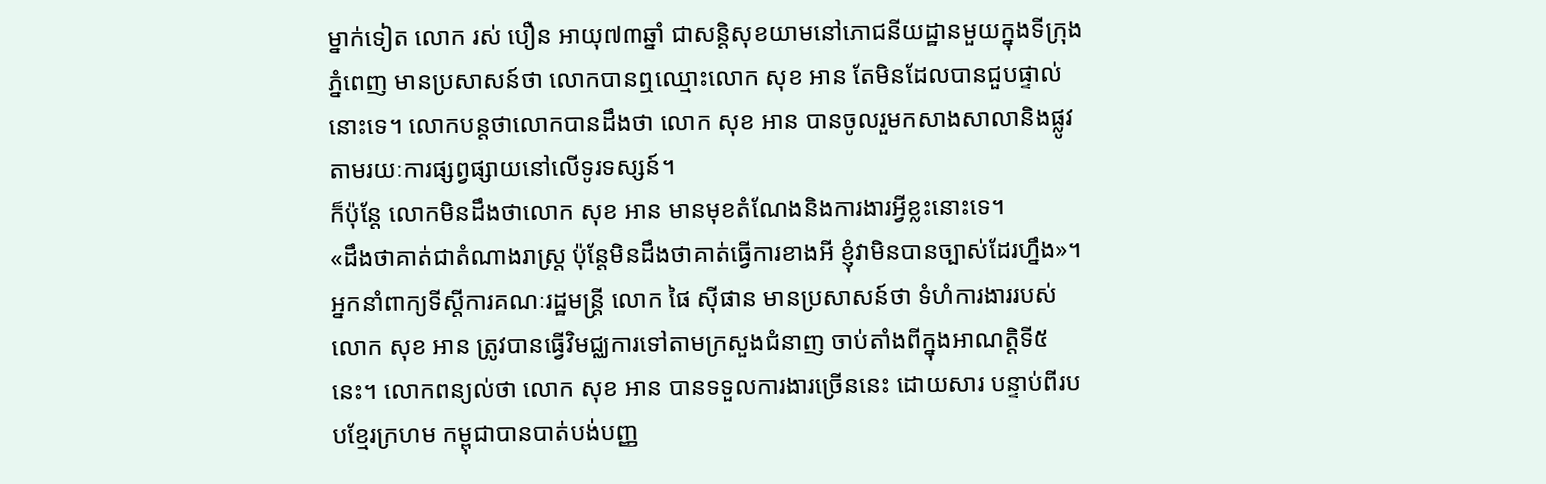ម្នាក់ទៀត លោក រស់ បឿន អាយុ៧៣ឆ្នាំ ជាសន្តិសុខយាមនៅភោជនីយដ្ឋានមួយក្នុងទីក្រុងភ្នំពេញ មានប្រសាសន៍ថា លោកបានឮឈ្មោះលោក សុខ អាន តែមិនដែលបានជួបផ្ទាល់នោះទេ។ លោកបន្តថាលោកបានដឹងថា លោក សុខ អាន បានចូលរួមកសាងសាលានិងផ្លូវតាមរយៈការផ្សព្វផ្សាយនៅលើទូរទស្សន៍។
ក៏ប៉ុន្តែ លោកមិនដឹងថាលោក សុខ អាន មានមុខតំណែងនិងការងារអ្វីខ្លះនោះទេ។
«ដឹងថាគាត់ជាតំណាងរាស្រ្ត ប៉ុន្តែមិនដឹងថាគាត់ធ្វើការខាងអី ខ្ញុំវាមិនបានច្បាស់ដែរហ្នឹង»។
អ្នកនាំពាក្យទីស្តីការគណៈរដ្ឋមន្រ្តី លោក ផៃ ស៊ីផាន មានប្រសាសន៍ថា ទំហំការងាររបស់លោក សុខ អាន ត្រូវបានធ្វើវិមជ្ឈការទៅតាមក្រសួងជំនាញ ចាប់តាំងពីក្នុងអាណត្តិទី៥នេះ។ លោកពន្យល់ថា លោក សុខ អាន បានទទួលការងារច្រើននេះ ដោយសារ បន្ទាប់ពីរបបខ្មែរក្រហម កម្ពុជាបានបាត់បង់បញ្ញ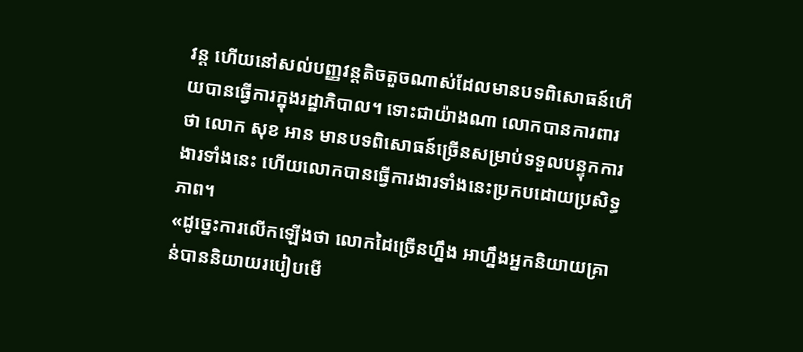វន្ត ហើយនៅសល់បញ្ញវន្តតិចតួចណាស់ដែលមានបទពិសោធន៍ហើយបានធ្វើការក្នុងរដ្ឋាភិបាល។ ទោះជាយ៉ាងណា លោកបានការពារថា លោក សុខ អាន មានបទពិសោធន៍ច្រើនសម្រាប់ទទួលបន្ទុកការងារទាំងនេះ ហើយលោកបានធ្វើការងារទាំងនេះប្រកបដោយប្រសិទ្ធភាព។
«ដូច្នេះការលើកឡើងថា លោកដៃច្រើនហ្នឹង អាហ្នឹងអ្នកនិយាយគ្រាន់បាននិយាយរបៀបមើ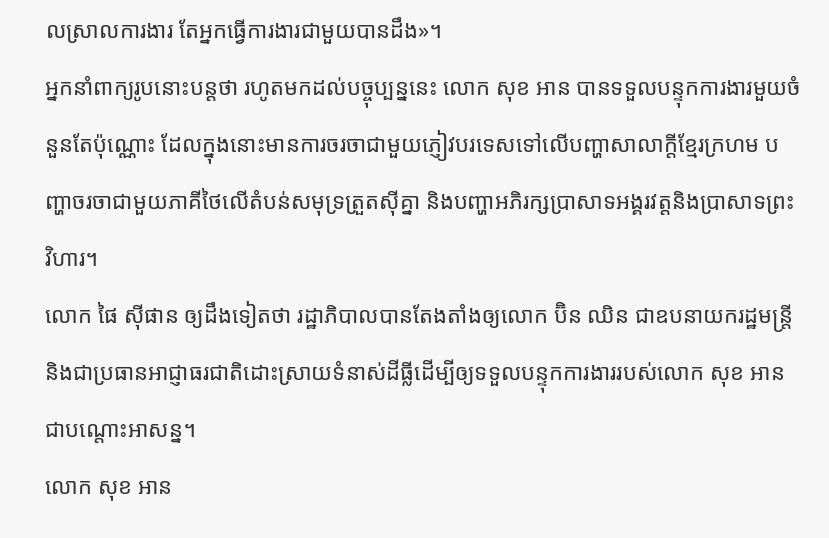លស្រាលការងារ តែអ្នកធ្វើការងារជាមួយបានដឹង»។
អ្នកនាំពាក្យរូបនោះបន្តថា រហូតមកដល់បច្ចុប្បន្ននេះ លោក សុខ អាន បានទទួលបន្ទុកការងារមួយចំនួនតែប៉ុណ្ណោះ ដែលក្នុងនោះមានការចរចាជាមួយភ្ញៀវបរទេសទៅលើបញ្ហាសាលាក្តីខ្មែរក្រហម បញ្ហាចរចាជាមួយភាគីថៃលើតំបន់សមុទ្រត្រួតស៊ីគ្នា និងបញ្ហាអភិរក្សប្រាសាទអង្គរវត្តនិងប្រាសាទព្រះវិហារ។
លោក ផៃ ស៊ីផាន ឲ្យដឹងទៀតថា រដ្ឋាភិបាលបានតែងតាំងឲ្យលោក ប៊ិន ឈិន ជាឧបនាយករដ្ឋមន្ត្រី និងជាប្រធានអាជ្ញាធរជាតិដោះស្រាយទំនាស់ដីធ្លីដើម្បីឲ្យទទួលបន្ទុកការងាររបស់លោក សុខ អាន ជាបណ្តោះអាសន្ន។
លោក សុខ អាន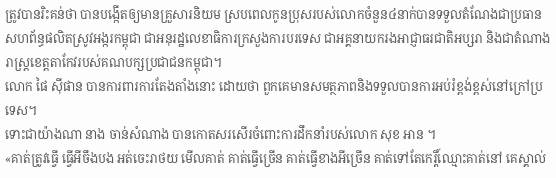ត្រូវបានរិះគន់ថា បានបង្កើតឲ្យមានគ្រួសារនិយម ស្របពេលកូនប្រុសរបស់លោកចំនួន៤នាក់បានទទួលតំណែងជាប្រធានសហព័ន្ធផលិតស្រូវអង្ករកម្ពុជា ជាអនុរដ្ឋលេខាធិការក្រសួងការបរទេស ជាអគ្គនាយករងអាជ្ញាធរជាតិអប្សរា និងជាតំណាងរាស្ត្រខេត្តតាកែវរបស់គណបក្សប្រជាជនកម្ពុជា។
លោក ផៃ ស៊ីផាន បានការពារការតែងតាំងនោះ ដោយថា ពួកគេមានសមត្ថភាពនិងទទួលបានការអប់រំខ្ពង់ខ្ពស់នៅក្រៅប្រទេស។
ទោះជាយ៉ាងណា នាង ចាន់សំណាង បានកោតសរសើរចំពោះការដឹកនាំរបស់លោក សុខ អាន ។
«គាត់ត្រូវធ្វើ ធ្វើអីចឹងបង អត់ចេះរាថយ មើលគាត់ គាត់ធ្វើច្រើន គាត់ធ្វើខាងអីច្រើន គាត់ទៅតែកេរ្តិ៍ឈ្មោះគាត់នៅ គេស្គាល់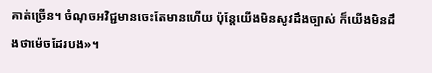គាត់ច្រើន។ ចំណុចអវិជ្ជមានចេះតែមានហើយ ប៉ុន្តែយើងមិនសូវដឹងច្បាស់ ក៏យើងមិនដឹងថាម៉េចដែរបង»។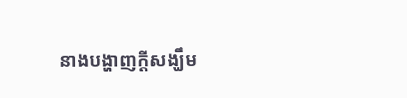នាងបង្ហាញក្តីសង្ឃឹម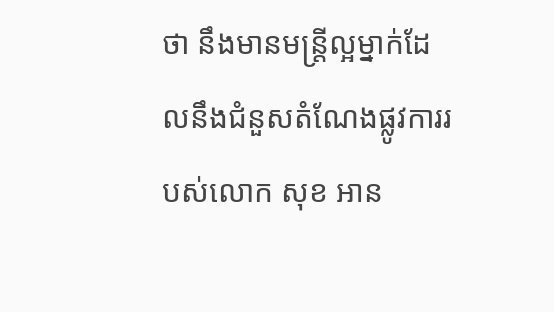ថា នឹងមានមន្រ្តីល្អម្នាក់ដែលនឹងជំនួសតំណែងផ្លូវការរបស់លោក សុខ អាន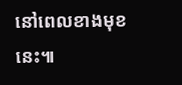នៅពេលខាងមុខនេះ៕